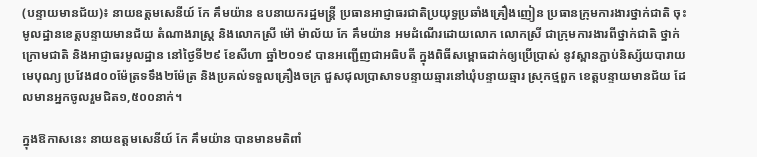(បន្ទាយមានជ័យ)៖ នាយឧត្តមសេនីយ៍ កែ គឹមយ៉ាន ឧបនាយករដ្ឋមន្រ្តី ប្រធានអាជ្ញាធរជាតិប្រយុទ្ធប្រឆាំងគ្រឿងញៀន ប្រធានក្រុមការងារថ្នាក់ជាតិ ចុះមូលដ្ឋានខេត្តបន្ទាយមានជ័យ តំណាងរាស្រ្ត និងលោកស្រី ម៉ៅ ម៉ាល័យ កែ គឹមយ៉ាន អមដំណើរដោយលោក លោកស្រី ជាក្រុមការងារពីថ្នាក់ជាតិ ថ្នាក់ក្រោមជាតិ និងអាជ្ញាធរមូលដ្ឋាន នៅថ្ងៃទី២៩ ខែសីហា ឆ្នាំ២០១៩ បានអញ្ជើញជាអធិបតី ក្នុងពិធីសម្ពោធដាក់ឲ្យប្រើប្រាស់ នូវស្ពានភ្ជាប់និស្ស័យបារាយមេបុណ្យ ប្រវែង៨០០ម៉ែត្រទទឹង២ម៉ែត្រ និងប្រគល់ទទួលគ្រឿងចក្រ ជួសជុលប្រាសាទបន្ទាយឆ្មារនៅឃុំបន្ទាយឆ្មារ ស្រុកថ្មពួក ខេត្តបន្ទាយមានជ័យ ដែលមានអ្នកចូលរួមជិត១,៥០០នាក់។

ក្នុងឱកាសនេះ នាយឧត្តមសេនីយ៍ កែ គឹមយ៉ាន បានមានមតិពាំ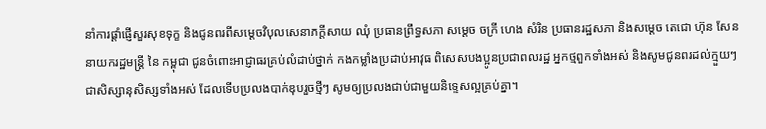នាំការផ្ដាំផ្ញើសួរសុខទុក្ខ និងជូនពរពីសម្តេចវិបុលសេនាភក្តីសាយ ឈុំ ប្រធានព្រឹទ្ធសភា សម្តេច ចក្រី ហេង សំរិន ប្រធានរដ្ឋសភា និងសម្ដេច តេជោ ហ៊ុន សែន នាយករដ្ឋមន្ត្រី នៃ កម្ពុជា ជូនចំពោះអាជ្ញាធរគ្រប់លំដាប់ថ្នាក់ កងកម្លាំងប្រដាប់អាវុធ ពិសេសបងប្អូនប្រជាពលរដ្ឋ អ្នកថ្មពួកទាំងអស់ និងសូមជូនពរដល់ក្មួយៗ ជាសិស្សានុសិស្សទាំងអស់ ដែលទើបប្រលងបាក់ឌុបរួចថ្មីៗ សូមឲ្យប្រលងជាប់ជាមួយនិទ្ទេសល្អគ្រប់គ្នា។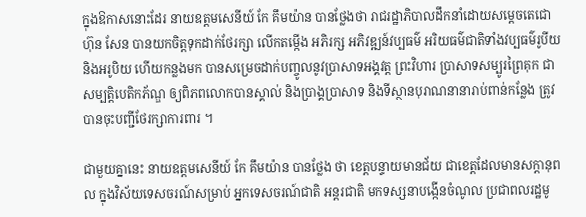ក្នុងឱកាសនោះដែរ នាយឧត្តមសេនីយ៍ កែ គឹមយ៉ាន បានថ្លែងថា រាជរដ្ឋាភិបាលដឹកនាំដោយសម្តេចតេជោ ហ៊ុន សែន បានយកចិត្តទុកដាក់ថែរក្សា លើកតម្កើង អភិរក្ស អភិវឌ្ឍន៍វប្បធម៌ អរិយធម៌ជាតិទាំងវប្បធម៌រូបីយ និងអរូបិយ ហើយកន្លងមក បានសម្រេចដាក់បញ្ចូលនូវប្រាសាទអង្គវត្ត ព្រះវិហារ ប្រាសាទសម្បូរព្រៃគុក ជាសម្បត្តិបេតិកភ័ណ្ឌ ឲ្យពិភពលោកបានស្គាល់ និងប្រាង្គប្រាសាទ និងទីស្ថានបុរាណនានារាប់ពាន់កន្លែង ត្រូវបានចុះបញ្ជីថែរក្សាការពារ ។

ជាមួយគ្នានេះ នាយឧត្តមសេនីយ៍ កែ គឹមយ៉ាន បានថ្លែង ថា ខេត្តបន្ទាយមានជ័យ ជាខេត្តដែលមានសក្តានុពល ក្នុងវិស័យទេសចរណ៍សម្រាប់ អ្នកទេសចរណ៍ជាតិ អន្តរជាតិ មកទស្សនាបង្កើនចំណូល ប្រជាពលរដ្ឋមូ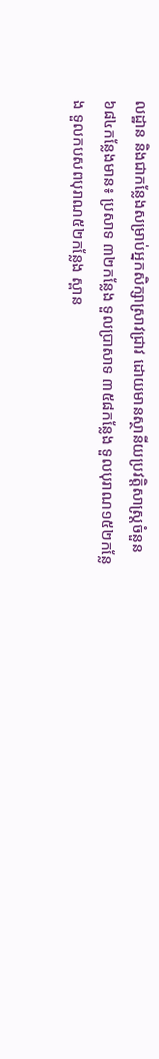លដ្ឋាន និងជាកន្លែងសម្រាប់អ្នកសិក្សាស្រាវជ្រាវ ដោយមានស្ថានីយប្រវត្តិសាស្រ្តចំនួន៦៨៤កន្លែងមាន៖ ប្រសាទ ៣២កន្លែង ទួលប្រាសាទ ៣៥៨កន្លែង ទួលបុរាណ១៥២កន្លែង ទួលកបសពបុរាណ៥២កន្លែង ស្ពាន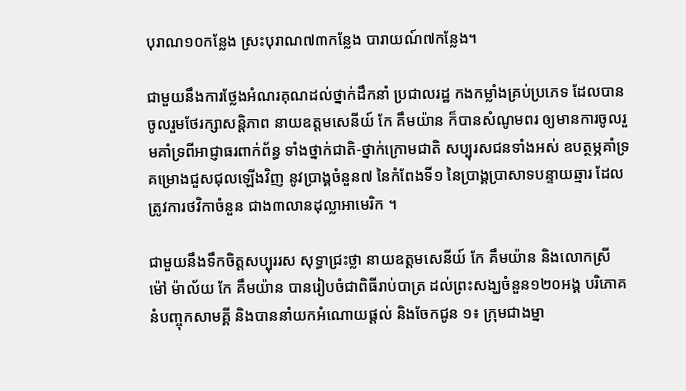បុរាណ១០កន្លែង ស្រះបុរាណ៧៣កន្លែង បារាយណ៍៧កន្លែង។

ជាមួយនឹងការថ្លែងអំណរគុណដល់ថ្នាក់ដឹកនាំ ប្រជាលរដ្ឋ កងកម្លាំងគ្រប់ប្រភេទ ដែលបានចូលរួមថែរក្សាសន្តិភាព នាយឧត្តមសេនីយ៍ កែ គឹមយ៉ាន ក៏បានសំណូមពរ ឲ្យមានការចូលរួមគាំទ្រពីអាជ្ញាធរពាក់ព័ន្ធ ទាំងថ្នាក់ជាតិ-ថ្នាក់ក្រោមជាតិ សប្បុរសជនទាំងអស់ ឧបត្ថម្ភគាំទ្រគម្រោងជួសជុលឡើងវិញ នូវប្រាង្គចំនួន៧ នៃកំពែងទី១ នៃប្រាង្គប្រាសាទបន្ទាយឆ្មារ ដែលត្រូវការថវិកាចំនួន ជាង៣លានដុល្លាអាមេរិក ។

ជាមួយនឹងទឹកចិត្តសប្បុររស សុទ្ធាជ្រះថ្លា នាយឧត្តមសេនីយ៍ កែ គឹមយ៉ាន និងលោកស្រី ម៉ៅ ម៉ាល័យ កែ គឹមយ៉ាន បានរៀបចំជាពិធីរាប់បាត្រ ដល់ព្រះសង្ឃចំនួន១២០អង្គ បរិភោគនំបញ្ចុកសាមគ្គី និងបាននាំយកអំណោយផ្តល់ និងចែកជូន ១៖ ក្រុមជាងម្នា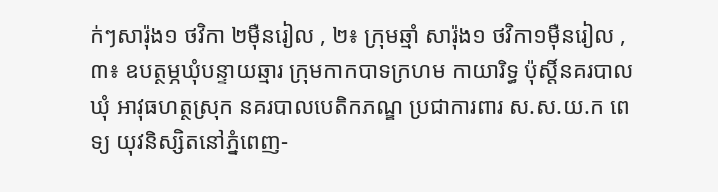ក់ៗសារ៉ុង១ ថវិកា ២ម៉ឺនរៀល , ២៖ ក្រុមឆ្មាំ សារ៉ុង១ ថវិកា១ម៉ឺនរៀល , ៣៖ ឧបត្ថម្ភឃុំបន្ទាយឆ្មារ ក្រុមកាកបាទក្រហម កាយារិទ្ធ ប៉ុស្តិ៍នគរបាលឃុំ អាវុធហត្ថស្រុក នគរបាលបេតិកភណ្ឌ ប្រជាការពារ ស.ស.យ.ក ពេទ្យ យុវនិស្សិតនៅភ្នំពេញ-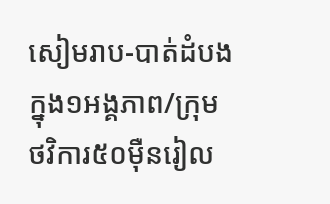សៀមរាប-បាត់ដំបង ក្នុង១អង្គភាព/ក្រុម ថវិការ៥០ម៉ឺនរៀល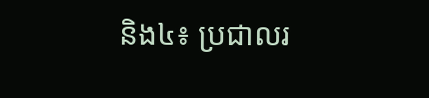និង៤៖ ប្រជាលរ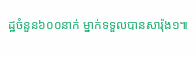ដ្ឋចំនួន៦០០នាក់ ម្នាក់ទទួលបានសារ៉ុង១៕